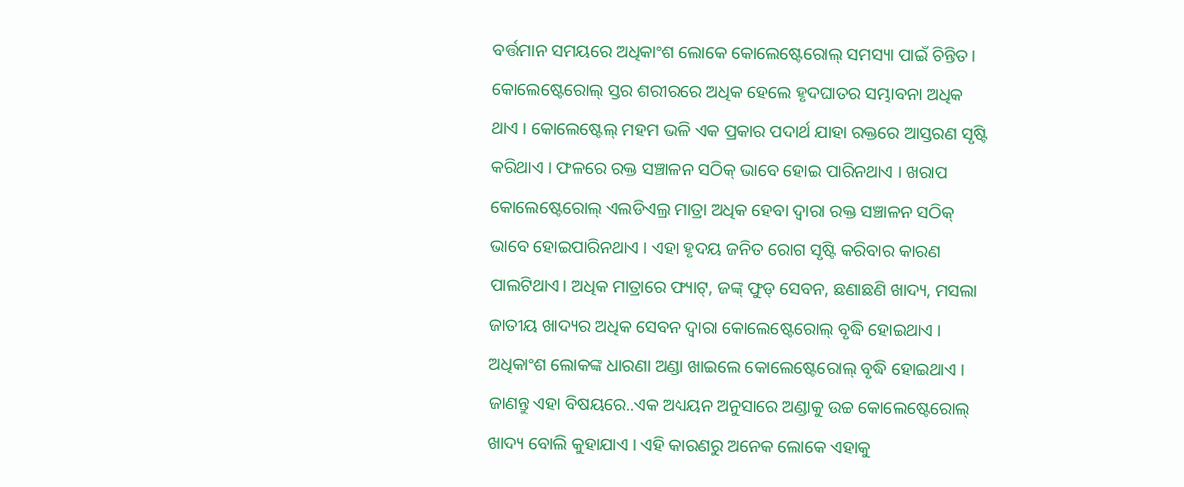ବର୍ତ୍ତମାନ ସମୟରେ ଅଧିକାଂଶ ଲୋକେ କୋଲେଷ୍ଟେରୋଲ୍ ସମସ୍ୟା ପାଇଁ ଚିନ୍ତିତ। କୋଲେଷ୍ଟେରୋଲ୍ ସ୍ତର ଶରୀରରେ ଅଧିକ ହେଲେ ହୃଦଘାତର ସମ୍ଭାବନା ଅଧିକ ଥାଏ । କୋଲେଷ୍ଟେଲ୍ ମହମ ଭଳି ଏକ ପ୍ରକାର ପଦାର୍ଥ ଯାହା ରକ୍ତରେ ଆସ୍ତରଣ ସୃଷ୍ଟି କରିଥାଏ । ଫଳରେ ରକ୍ତ ସଞ୍ଚାଳନ ସଠିକ୍ ଭାବେ ହୋଇ ପାରିନଥାଏ । ଖରାପ କୋଲେଷ୍ଟେରୋଲ୍ ଏଲଡିଏଲ୍ର ମାତ୍ରା ଅଧିକ ହେବା ଦ୍ୱାରା ରକ୍ତ ସଞ୍ଚାଳନ ସଠିକ୍ ଭାବେ ହୋଇପାରିନଥାଏ । ଏହା ହୃଦୟ ଜନିତ ରୋଗ ସୃଷ୍ଟି କରିବାର କାରଣ ପାଲଟିଥାଏ। ଅଧିକ ମାତ୍ରାରେ ଫ୍ୟାଟ୍, ଜଙ୍କ୍ ଫୁଡ୍ ସେବନ, ଛଣାଛଣି ଖାଦ୍ୟ, ମସଲା ଜାତୀୟ ଖାଦ୍ୟର ଅଧିକ ସେବନ ଦ୍ୱାରା କୋଲେଷ୍ଟେରୋଲ୍ ବୃଦ୍ଧି ହୋଇଥାଏ । ଅଧିକାଂଶ ଲୋକଙ୍କ ଧାରଣା ଅଣ୍ଡା ଖାଇଲେ କୋଲେଷ୍ଟେରୋଲ୍ ବୃଦ୍ଧି ହୋଇଥାଏ । ଜାଣନ୍ତୁ ଏହା ବିଷୟରେ..ଏକ ଅଧ୍ୟୟନ ଅନୁସାରେ ଅଣ୍ଡାକୁ ଉଚ୍ଚ କୋଲେଷ୍ଟେରୋଲ୍ ଖାଦ୍ୟ ବୋଲି କୁହାଯାଏ । ଏହି କାରଣରୁ ଅନେକ ଲୋକେ ଏହାକୁ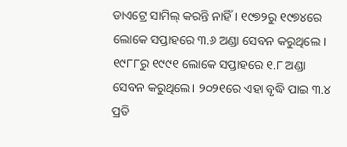ଡାଏଟ୍ରେ ସାମିଲ୍ କରନ୍ତି ନାହିଁ । ୧୯୭୨ରୁ ୧୯୭୪ରେ ଲୋକେ ସପ୍ତାହରେ ୩.୬ ଅଣ୍ଡା ସେବନ କରୁଥିଲେ । ୧୯୮୮ରୁ ୧୯୯୧ ଲୋକେ ସପ୍ତାହରେ ୧.୮ ଅଣ୍ଡା ସେବନ କରୁଥିଲେ। ୨୦୨୧ରେ ଏହା ବୃଦ୍ଧି ପାଇ ୩.୪ ପ୍ରତି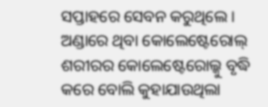ସପ୍ତାହରେ ସେବନ କରୁଥିଲେ ।
ଅଣ୍ଡାରେ ଥିବା କୋଲେଷ୍ଟେରୋଲ୍ ଶରୀରର କୋଲେଷ୍ଟେରୋଲ୍କୁ ବୃଦ୍ଧି କରେ ବୋଲି କୁହାଯାଉଥିଲା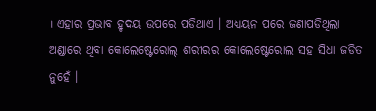। ଏହାର ପ୍ରଭାବ ହୃଦୟ ଉପରେ ପଡିଥାଏ । ଅଧ୍ୟୟନ ପରେ ଜଣାପଡିଥିଲା ଅଣ୍ଡାରେ ଥିବା କୋଲେଷ୍ଟେରୋଲ୍ ଶରୀରର କୋଲେଷ୍ଟେରୋଲ ସହ ସିଧା ଜଡିତ ନୁହେଁ ।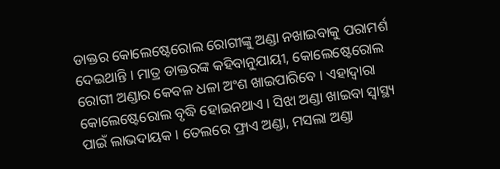ଡାକ୍ତର କୋଲେଷ୍ଟେରୋଲ ରୋଗୀଙ୍କୁ ଅଣ୍ଡା ନଖାଇବାକୁ ପରାମର୍ଶ ଦେଇଥାନ୍ତି । ମାତ୍ର ଡାକ୍ତରଙ୍କ କହିବାନୁଯାୟୀ, କୋଲେଷ୍ଟେରୋଲ ରୋଗୀ ଅଣ୍ଡାର କେବଳ ଧଳା ଅଂଶ ଖାଇପାରିବେ । ଏହାଦ୍ୱାରା କୋଲେଷ୍ଟେରୋଲ ବୃଦ୍ଧି ହୋଇନଥାଏ । ସିଝା ଅଣ୍ଡା ଖାଇବା ସ୍ୱାସ୍ଥ୍ୟ ପାଇଁ ଲାଭଦାୟକ । ତେଲରେ ଫ୍ରାଏ ଅଣ୍ଡା, ମସଲା ଅଣ୍ଡା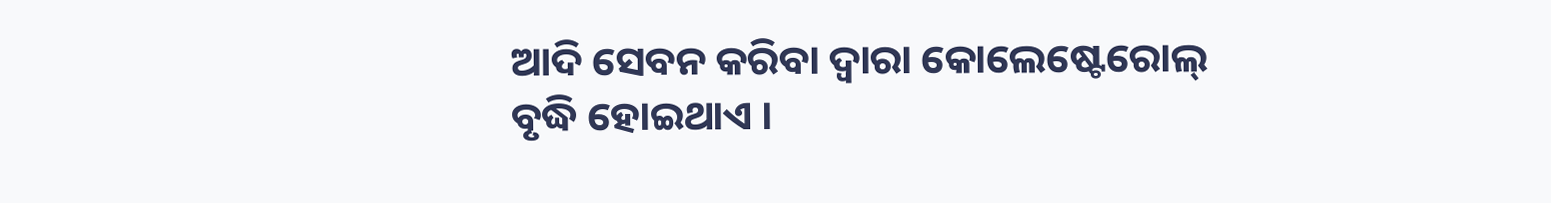ଆଦି ସେବନ କରିବା ଦ୍ୱାରା କୋଲେଷ୍ଟେରୋଲ୍ ବୃଦ୍ଧି ହୋଇଥାଏ ।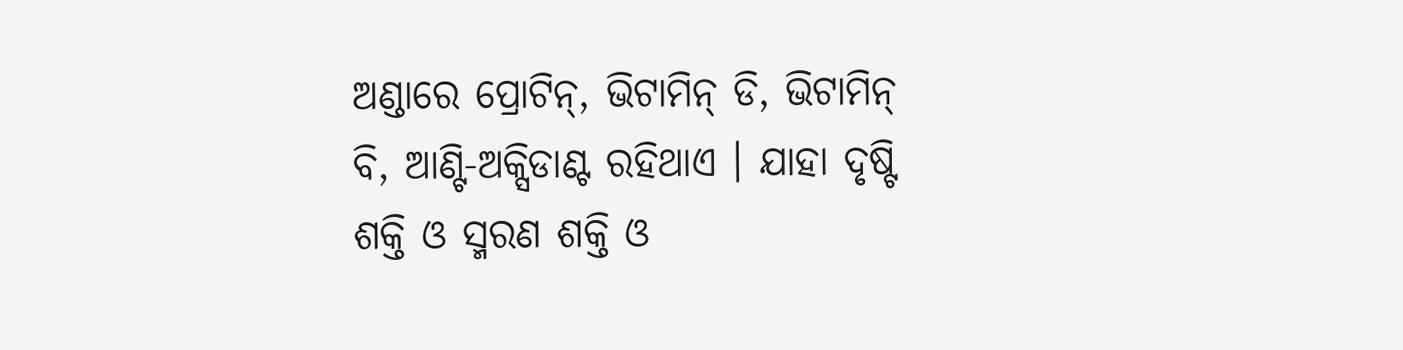ଅଣ୍ଡାରେ ପ୍ରୋଟିନ୍, ଭିଟାମିନ୍ ଡି, ଭିଟାମିନ୍ ବି, ଆଣ୍ଟି-ଅକ୍ସିଡାଣ୍ଟ ରହିଥାଏ । ଯାହା ଦୃଷ୍ଟି ଶକ୍ତି ଓ ସ୍ମରଣ ଶକ୍ତି ଓ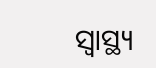ସ୍ୱାସ୍ଥ୍ୟ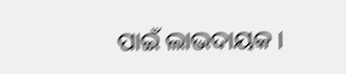ପାଇଁ ଲାଭଦାୟକ ।